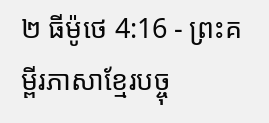២ ធីម៉ូថេ 4:16 - ព្រះគម្ពីរភាសាខ្មែរបច្ចុ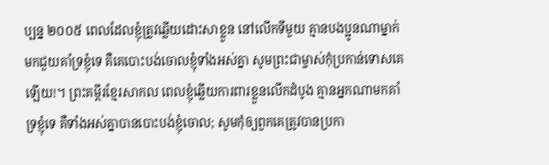ប្បន្ន ២០០៥ ពេលដែលខ្ញុំត្រូវឆ្លើយដោះសាខ្លួន នៅលើកទីមួយ គ្មានបងប្អូនណាម្នាក់មកជួយគាំទ្រខ្ញុំទេ គឺគេបោះបង់ចោលខ្ញុំទាំងអស់គ្នា សូមព្រះជាម្ចាស់កុំប្រកាន់ទោសគេឡើយ!។ ព្រះគម្ពីរខ្មែរសាកល ពេលខ្ញុំឆ្លើយការពារខ្លួនលើកដំបូង គ្មានអ្នកណាមកគាំទ្រខ្ញុំទេ គឺទាំងអស់គ្នាបានបោះបង់ខ្ញុំចោល; សូមកុំឲ្យពួកគេត្រូវបានប្រកា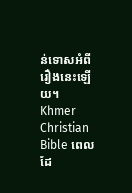ន់ទោសអំពីរឿងនេះឡើយ។ Khmer Christian Bible ពេលដែ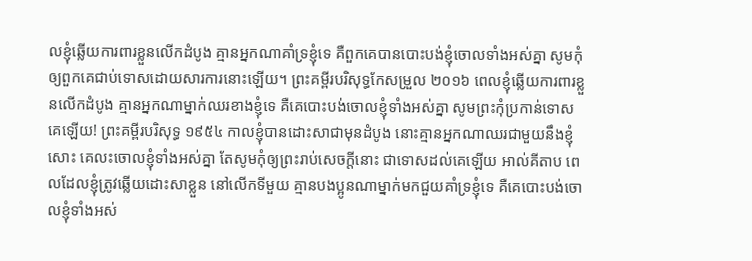លខ្ញុំឆ្លើយការពារខ្លួនលើកដំបូង គ្មានអ្នកណាគាំទ្រខ្ញុំទេ គឺពួកគេបានបោះបង់ខ្ញុំចោលទាំងអស់គ្នា សូមកុំឲ្យពួកគេជាប់ទោសដោយសារការនោះឡើយ។ ព្រះគម្ពីរបរិសុទ្ធកែសម្រួល ២០១៦ ពេលខ្ញុំឆ្លើយការពារខ្លួនលើកដំបូង គ្មានអ្នកណាម្នាក់ឈរខាងខ្ញុំទេ គឺគេបោះបង់ចោលខ្ញុំទាំងអស់គ្នា សូមព្រះកុំប្រកាន់ទោសគេឡើយ! ព្រះគម្ពីរបរិសុទ្ធ ១៩៥៤ កាលខ្ញុំបានដោះសាជាមុនដំបូង នោះគ្មានអ្នកណាឈរជាមួយនឹងខ្ញុំសោះ គេលះចោលខ្ញុំទាំងអស់គ្នា តែសូមកុំឲ្យព្រះរាប់សេចក្ដីនោះ ជាទោសដល់គេឡើយ អាល់គីតាប ពេលដែលខ្ញុំត្រូវឆ្លើយដោះសាខ្លួន នៅលើកទីមួយ គ្មានបងប្អូនណាម្នាក់មកជួយគាំទ្រខ្ញុំទេ គឺគេបោះបង់ចោលខ្ញុំទាំងអស់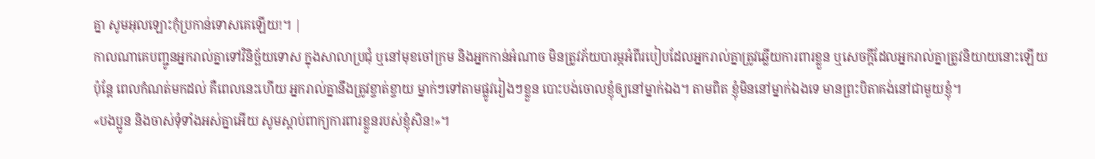គ្នា សូមអុលឡោះកុំប្រកាន់ទោសគេឡើយ!។ |
កាលណាគេបញ្ជូនអ្នករាល់គ្នាទៅវិនិច្ឆ័យទោស ក្នុងសាលាប្រជុំ ឬនៅមុខចៅក្រម និងអ្នកកាន់អំណាច មិនត្រូវភ័យបារម្ភអំពីរបៀបដែលអ្នករាល់គ្នាត្រូវឆ្លើយការពារខ្លួន ឬសេចក្ដីដែលអ្នករាល់គ្នាត្រូវនិយាយនោះឡើយ
ប៉ុន្តែ ពេលកំណត់មកដល់ គឺពេលនេះហើយ អ្នករាល់គ្នានឹងត្រូវខ្ចាត់ខ្ចាយ ម្នាក់ៗទៅតាមផ្លូវរៀងៗខ្លួន បោះបង់ចោលខ្ញុំឲ្យនៅម្នាក់ឯង។ តាមពិត ខ្ញុំមិននៅម្នាក់ឯងទេ មានព្រះបិតាគង់នៅជាមួយខ្ញុំ។
«បងប្អូន និងចាស់ទុំទាំងអស់គ្នាអើយ សូមស្ដាប់ពាក្យការពារខ្លួនរបស់ខ្ញុំសិន!»។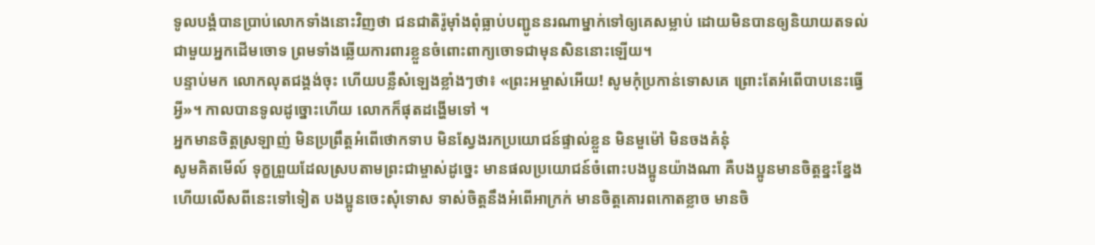ទូលបង្គំបានប្រាប់លោកទាំងនោះវិញថា ជនជាតិរ៉ូម៉ាំងពុំធ្លាប់បញ្ជូននរណាម្នាក់ទៅឲ្យគេសម្លាប់ ដោយមិនបានឲ្យនិយាយតទល់ជាមួយអ្នកដើមចោទ ព្រមទាំងឆ្លើយការពារខ្លួនចំពោះពាក្យចោទជាមុនសិននោះឡើយ។
បន្ទាប់មក លោកលុតជង្គង់ចុះ ហើយបន្លឺសំឡេងខ្លាំងៗថា៖ «ព្រះអម្ចាស់អើយ! សូមកុំប្រកាន់ទោសគេ ព្រោះតែអំពើបាបនេះធ្វើអ្វី»។ កាលបានទូលដូច្នោះហើយ លោកក៏ផុតដង្ហើមទៅ ។
អ្នកមានចិត្តស្រឡាញ់ មិនប្រព្រឹត្តអំពើថោកទាប មិនស្វែងរកប្រយោជន៍ផ្ទាល់ខ្លួន មិនមួម៉ៅ មិនចងគំនុំ
សូមគិតមើល៍ ទុក្ខព្រួយដែលស្របតាមព្រះជាម្ចាស់ដូច្នេះ មានផលប្រយោជន៍ចំពោះបងប្អូនយ៉ាងណា គឺបងប្អូនមានចិត្តខ្នះខ្នែង ហើយលើសពីនេះទៅទៀត បងប្អូនចេះសុំទោស ទាស់ចិត្តនឹងអំពើអាក្រក់ មានចិត្តគោរពកោតខ្លាច មានចិ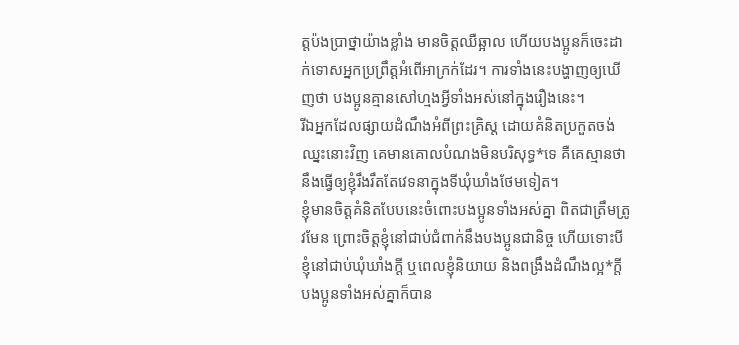ត្តប៉ងប្រាថ្នាយ៉ាងខ្លាំង មានចិត្តឈឺឆ្អាល ហើយបងប្អូនក៏ចេះដាក់ទោសអ្នកប្រព្រឹត្តអំពើអាក្រក់ដែរ។ ការទាំងនេះបង្ហាញឲ្យឃើញថា បងប្អូនគ្មានសៅហ្មងអ្វីទាំងអស់នៅក្នុងរឿងនេះ។
រីឯអ្នកដែលផ្សាយដំណឹងអំពីព្រះគ្រិស្ត ដោយគំនិតប្រកួតចង់ឈ្នះនោះវិញ គេមានគោលបំណងមិនបរិសុទ្ធ*ទេ គឺគេស្មានថានឹងធ្វើឲ្យខ្ញុំរឹងរឹតតែវេទនាក្នុងទីឃុំឃាំងថែមទៀត។
ខ្ញុំមានចិត្តគំនិតបែបនេះចំពោះបងប្អូនទាំងអស់គ្នា ពិតជាត្រឹមត្រូវមែន ព្រោះចិត្តខ្ញុំនៅជាប់ជំពាក់នឹងបងប្អូនជានិច្ច ហើយទោះបីខ្ញុំនៅជាប់ឃុំឃាំងក្ដី ឬពេលខ្ញុំនិយាយ និងពង្រឹងដំណឹងល្អ*ក្ដី បងប្អូនទាំងអស់គ្នាក៏បាន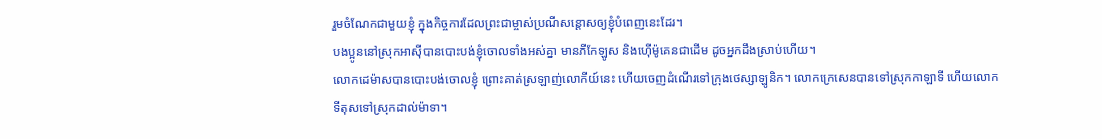រួមចំណែកជាមួយខ្ញុំ ក្នុងកិច្ចការដែលព្រះជាម្ចាស់ប្រណីសន្ដោសឲ្យខ្ញុំបំពេញនេះដែរ។
បងប្អូននៅស្រុកអាស៊ីបានបោះបង់ខ្ញុំចោលទាំងអស់គ្នា មានភីកែឡូស និងហ៊ើម៉ូគេនជាដើម ដូចអ្នកដឹងស្រាប់ហើយ។
លោកដេម៉ាសបានបោះបង់ចោលខ្ញុំ ព្រោះគាត់ស្រឡាញ់លោកីយ៍នេះ ហើយចេញដំណើរទៅក្រុងថេស្សាឡូនិក។ លោកក្រេសេនបានទៅស្រុកកាឡាទី ហើយលោកទីតុសទៅស្រុកដាល់ម៉ាទា។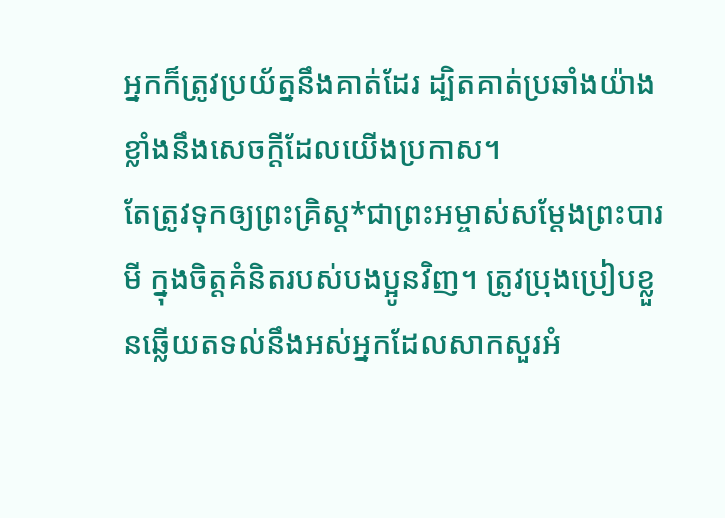អ្នកក៏ត្រូវប្រយ័ត្ននឹងគាត់ដែរ ដ្បិតគាត់ប្រឆាំងយ៉ាងខ្លាំងនឹងសេចក្ដីដែលយើងប្រកាស។
តែត្រូវទុកឲ្យព្រះគ្រិស្ត*ជាព្រះអម្ចាស់សម្តែងព្រះបារមី ក្នុងចិត្តគំនិតរបស់បងប្អូនវិញ។ ត្រូវប្រុងប្រៀបខ្លួនឆ្លើយតទល់នឹងអស់អ្នកដែលសាកសួរអំ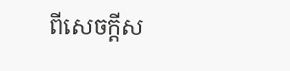ពីសេចក្ដីស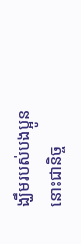ង្ឃឹមរបស់បងប្អូននោះជានិច្ច